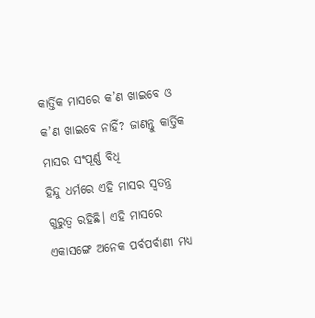କାର୍ତ୍ତିକ ମାସରେ କ’ଣ ଖାଇବେ ଓ କ’ଣ ଖାଇବେ ନାହିଁ? ଜାଣନ୍ତୁ କାର୍ତ୍ତିକ ମାସର ସଂପୂର୍ଣ୍ଣ ବିଧି
ହିନ୍ଦୁ ଧର୍ମରେ ଏହି ମାସର ସ୍ୱତନ୍ତ୍ର ଗୁରୁତ୍ୱ ରହିଛି। ଏହି ମାସରେ ଏକାସଙ୍ଗେ ଅନେକ ପର୍ବପର୍ବାଣୀ ମଧ୍ୟ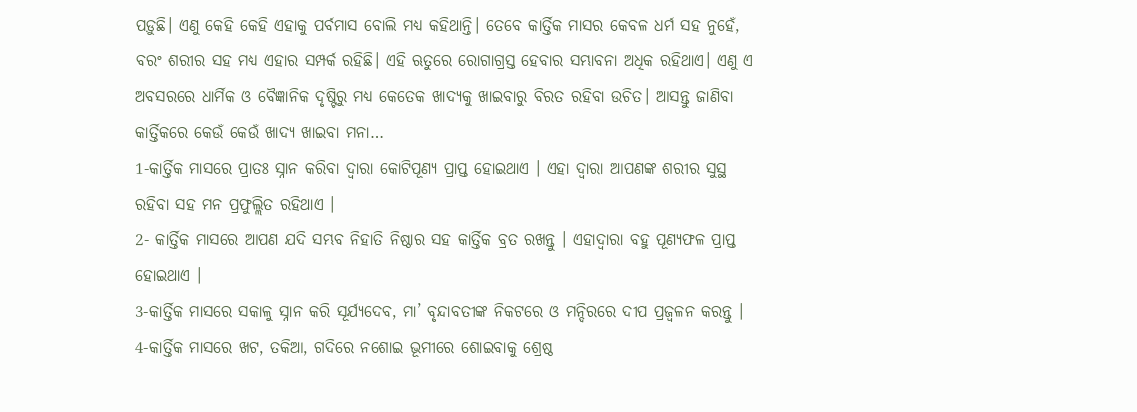ପଡ଼ୁଛି। ଏଣୁ କେହି କେହି ଏହାକୁ ପର୍ବମାସ ବୋଲି ମଧ୍ୟ କହିଥାନ୍ତି। ତେବେ କାର୍ତ୍ତିକ ମାସର କେବଳ ଧର୍ମ ସହ ନୁହେଁ, ବରଂ ଶରୀର ସହ ମଧ୍ୟ ଏହାର ସମ୍ପର୍କ ରହିଛି। ଏହି ଋତୁରେ ରୋଗାଗ୍ରସ୍ତ ହେବାର ସମ୍ଭାବନା ଅଧିକ ରହିଥାଏ। ଏଣୁ ଏ ଅବସରରେ ଧାର୍ମିକ ଓ ବୈଜ୍ଞାନିକ ଦୃଷ୍ଟିରୁ ମଧ୍ୟ କେତେକ ଖାଦ୍ୟକୁ ଖାଇବାରୁ ବିରତ ରହିବା ଉଚିତ। ଆସନ୍ତୁ ଜାଣିବା କାର୍ତ୍ତିକରେ କେଉଁ କେଉଁ ଖାଦ୍ୟ ଖାଇବା ମନା…
1-କାର୍ତ୍ତିକ ମାସରେ ପ୍ରାତଃ ସ୍ନାନ କରିବା ଦ୍ଵାରା କୋଟିପୂଣ୍ୟ ପ୍ରାପ୍ତ ହୋଇଥାଏ । ଏହା ଦ୍ଵାରା ଆପଣଙ୍କ ଶରୀର ସୁସ୍ଥ ରହିବା ସହ ମନ ପ୍ରଫୁଲ୍ଲିତ ରହିଥାଏ ।
2- କାର୍ତ୍ତିକ ମାସରେ ଆପଣ ଯଦି ସମ୍ଭବ ନିହାତି ନିଷ୍ଠାର ସହ କାର୍ତ୍ତିକ ବ୍ରତ ରଖନ୍ତୁ । ଏହାଦ୍ବାରା ବହୁ ପୂଣ୍ୟଫଳ ପ୍ରାପ୍ତ ହୋଇଥାଏ ।
3-କାର୍ତ୍ତିକ ମାସରେ ସକାଳୁ ସ୍ନାନ କରି ସୂର୍ଯ୍ୟଦେବ, ମା’ ବୃନ୍ଦାବତୀଙ୍କ ନିକଟରେ ଓ ମନ୍ଦିରରେ ଦୀପ ପ୍ରଜ୍ଵଳନ କରନ୍ତୁ ।
4-କାର୍ତ୍ତିକ ମାସରେ ଖଟ, ତକିଆ, ଗଦିରେ ନଶୋଇ ଭୂମୀରେ ଶୋଇବାକୁ ଶ୍ରେଷ୍ଠ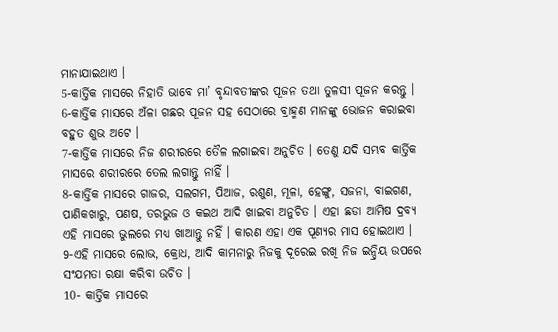ମାନାଯାଇଥାଏ ।
5-କାର୍ତ୍ତିକ ମାସରେ ନିହାତି ଭାବେ ମା’ ବୃନ୍ଦାବତୀଙ୍କର ପୂଜନ ତଥା ତୁଳସୀ ପୂଜନ କରନ୍ତୁ ।
6-କାର୍ତ୍ତିକ ମାସରେ ଅଁଳା ଗଛର ପୂଜନ ସହ ସେଠାରେ ବ୍ରାହ୍ମଣ ମାନଙ୍କୁ ଭୋଜନ କରାଇବା ବହୁତ ଶୁଭ ଅଟେ ।
7-କାର୍ତ୍ତିକ ମାସରେ ନିଜ ଶରୀରରେ ତୈଳ ଲଗାଇବା ଅନୁଚିତ । ତେଣୁ ଯଦି ସମ୍ଭବ କାର୍ତ୍ତିକ ମାସରେ ଶରୀରରେ ତେଲ ଲଗାନ୍ତୁ ନାହିଁ ।
8-କାର୍ତ୍ତିକ ମାସରେ ଗାଜର, ସଲଗମ, ପିଆଜ, ରଶୁଣ, ମୂଳା, ହେଙ୍ଗୁ, ସଜନା, ବାଇଗଣ, ପାଣିକଖାରୁ, ପଣଷ, ତରଭୁଜ ଓ କଇଥ ଆଦି ଖାଇବା ଅନୁଚିତ । ଏହା ଛଡା ଆମିଷ ଦ୍ରବ୍ୟ ଏହି ମାସରେ ଭୁଲରେ ମଧ୍ୟ ଖାଆନ୍ତୁ ନହିଁ । କାରଣ ଏହା ଏକ ପୂଣ୍ୟର ମାସ ହୋଇଥାଏ ।
9-ଏହି ମାସରେ ଲୋଭ, କ୍ରୋଧ, ଆଦି କାମନାରୁ ନିଜକୁ ଦୂରେଇ ରଖି ନିଜ ଇନ୍ଦ୍ରିୟ ଉପରେ ସଂଯମତା ରକ୍ଷା କରିବା ଉଚିତ ।
10- କାର୍ତ୍ତିକ ମାସରେ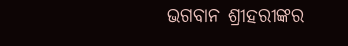ଭଗବାନ ଶ୍ରୀହରୀଙ୍କର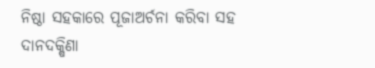ନିଷ୍ଠା ସହକାରେ ପୂଜାଅର୍ଚନା କରିବା ସହ ଦାନଦକ୍ଷିଣା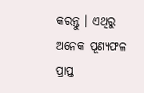କରନ୍ତୁ । ଏଥିରୁ ଅନେକ ପୂଣ୍ୟଫଳ ପ୍ରାପ୍ତ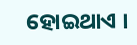ହୋଇଥାଏ ।